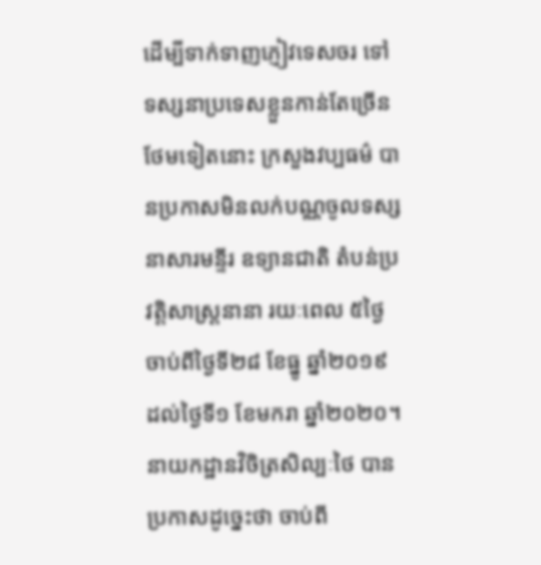ដើម្បីទាក់ទាញភ្ញៀវទេសចរ ទៅទស្សនាប្រទេសខ្លួនកាន់តែច្រើនថែមទៀតនោះ ក្រសួងវប្បធម៌ បានប្រកាសមិនលក់បណ្ណចូលទស្សនាសារមន្ទីរ ឧទ្យានជាតិ តំបន់ប្រវត្តិសាស្ត្រនានា រយៈពេល ៥ថ្ងៃ ចាប់ពីថ្ងៃទី២៨ ខែធ្នូ ឆ្នាំ២០១៩ ដល់ថ្ងៃទី១ ខែមករា ឆ្នាំ២០២០។
នាយកដ្ឋានវិចិត្រសិល្បៈថៃ បានប្រកាសដូច្នេះថា ចាប់ពី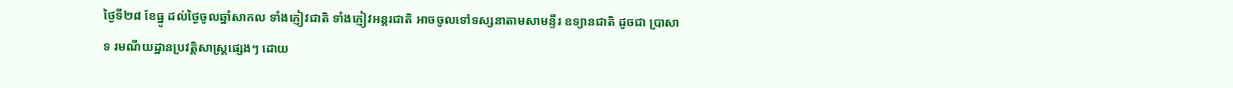ថ្ងៃទី២៨ ខែធ្នូ ដល់ថ្ងៃចូលឆ្នាំសាកល ទាំងភ្ញៀវជាតិ ទាំងភ្ញៀវអន្តរជាតិ អាចចូលទៅទស្សនាតាមសាមន្ទីរ ឧទ្យានជាតិ ដូចជា ប្រាសាទ រមណីយដ្ឋានប្រវត្តិសាស្ត្រផ្សេងៗ ដោយ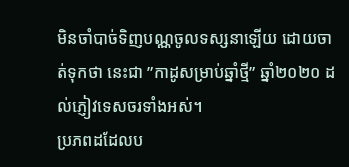មិនចាំបាច់ទិញបណ្ណចូលទស្សនាឡើយ ដោយចាត់ទុកថា នេះជា ”កាដូសម្រាប់ឆ្នាំថ្មី” ឆ្នាំ២០២០ ដល់ភ្ញៀវទេសចរទាំងអស់។
ប្រភពដដែលប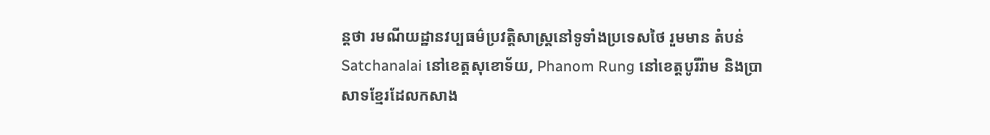ន្តថា រមណីយដ្ឋានវប្បធម៌ប្រវត្តិសាស្ត្រនៅទូទាំងប្រទេសថៃ រួមមាន តំបន់ Satchanalai នៅខេត្តសុខោទ័យ, Phanom Rung នៅខេត្តបូរីរ៉ាម និងប្រាសាទខ្មែរដែលកសាង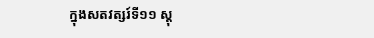ក្នុងសតវត្សរ៍ទី១១ ស្តុ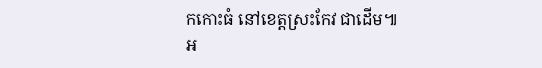កកោះធំ នៅខេត្តស្រះកែវ ជាដើម៕
អ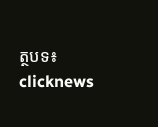ត្ថបទ៖ clicknews